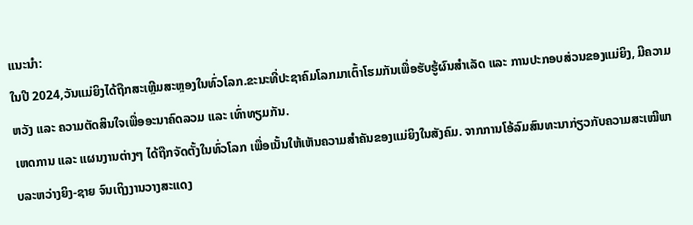ແນະນຳ:
ໃນປີ 2024,ວັນແມ່ຍິງໄດ້ຖືກສະເຫຼີມສະຫຼອງໃນທົ່ວໂລກ.ຂະນະທີ່ປະຊາຄົມໂລກມາເຕົ້າໂຮມກັນເພື່ອຮັບຮູ້ຜົນສຳເລັດ ແລະ ການປະກອບສ່ວນຂອງແມ່ຍິງ, ມີຄວາມຫວັງ ແລະ ຄວາມຕັດສິນໃຈເພື່ອອະນາຄົດລວມ ແລະ ເທົ່າທຽມກັນ.
ເຫດການ ແລະ ແຜນງານຕ່າງໆ ໄດ້ຖືກຈັດຕັ້ງໃນທົ່ວໂລກ ເພື່ອເນັ້ນໃຫ້ເຫັນຄວາມສໍາຄັນຂອງແມ່ຍິງໃນສັງຄົມ. ຈາກການໂອ້ລົມສົນທະນາກ່ຽວກັບຄວາມສະເໝີພາບລະຫວ່າງຍິງ-ຊາຍ ຈົນເຖິງງານວາງສະແດງ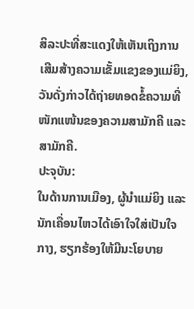ສິລະປະທີ່ສະແດງໃຫ້ເຫັນເຖິງການເສີມສ້າງຄວາມເຂັ້ມແຂງຂອງແມ່ຍິງ, ວັນດັ່ງກ່າວໄດ້ຖ່າຍທອດຂໍ້ຄວາມທີ່ໜັກແໜ້ນຂອງຄວາມສາມັກຄີ ແລະ ສາມັກຄີ.
ປະຈຸບັນ:
ໃນດ້ານການເມືອງ, ຜູ້ນຳແມ່ຍິງ ແລະ ນັກເຄື່ອນໄຫວໄດ້ເອົາໃຈໃສ່ເປັນໃຈກາງ, ຮຽກຮ້ອງໃຫ້ມີນະໂຍບາຍ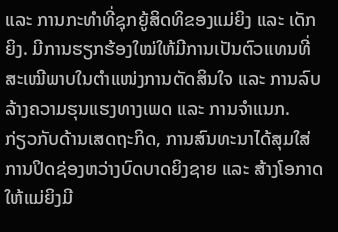ແລະ ການກະທຳທີ່ຊຸກຍູ້ສິດທິຂອງແມ່ຍິງ ແລະ ເດັກຍິງ. ມີການຮຽກຮ້ອງໃໝ່ໃຫ້ມີການເປັນຕົວແທນທີ່ສະເໝີພາບໃນຕຳແໜ່ງການຕັດສິນໃຈ ແລະ ການລົບລ້າງຄວາມຮຸນແຮງທາງເພດ ແລະ ການຈຳແນກ.
ກ່ຽວກັບດ້ານເສດຖະກິດ, ການສົນທະນາໄດ້ສຸມໃສ່ການປິດຊ່ອງຫວ່າງບົດບາດຍິງຊາຍ ແລະ ສ້າງໂອກາດໃຫ້ແມ່ຍິງມີ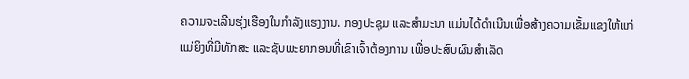ຄວາມຈະເລີນຮຸ່ງເຮືອງໃນກໍາລັງແຮງງານ. ກອງປະຊຸມ ແລະສໍາມະນາ ແມ່ນໄດ້ດໍາເນີນເພື່ອສ້າງຄວາມເຂັ້ມແຂງໃຫ້ແກ່ແມ່ຍິງທີ່ມີທັກສະ ແລະຊັບພະຍາກອນທີ່ເຂົາເຈົ້າຕ້ອງການ ເພື່ອປະສົບຜົນສໍາເລັດ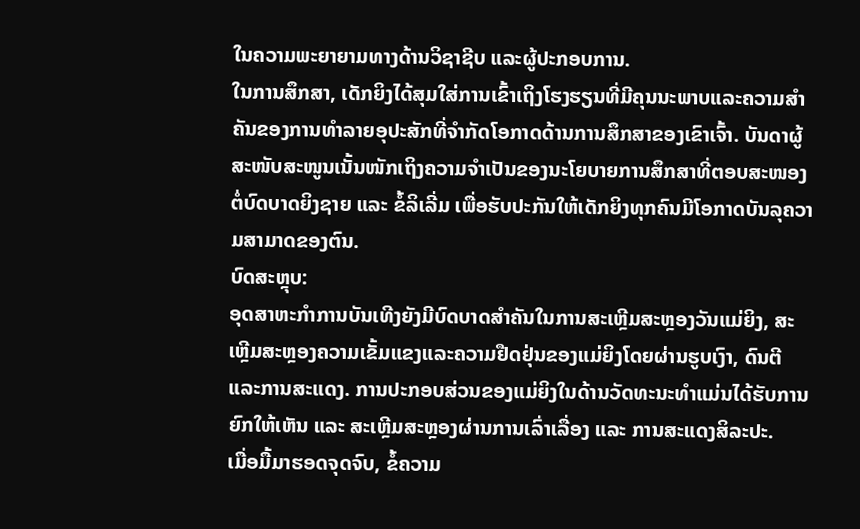ໃນຄວາມພະຍາຍາມທາງດ້ານວິຊາຊີບ ແລະຜູ້ປະກອບການ.
ໃນການສຶກສາ, ເດັກຍິງໄດ້ສຸມໃສ່ການເຂົ້າເຖິງໂຮງຮຽນທີ່ມີຄຸນນະພາບແລະຄວາມສໍາຄັນຂອງການທໍາລາຍອຸປະສັກທີ່ຈໍາກັດໂອກາດດ້ານການສຶກສາຂອງເຂົາເຈົ້າ. ບັນດາຜູ້ສະໜັບສະໜູນເນັ້ນໜັກເຖິງຄວາມຈຳເປັນຂອງນະໂຍບາຍການສຶກສາທີ່ຕອບສະໜອງຕໍ່ບົດບາດຍິງຊາຍ ແລະ ຂໍ້ລິເລີ່ມ ເພື່ອຮັບປະກັນໃຫ້ເດັກຍິງທຸກຄົນມີໂອກາດບັນລຸຄວາມສາມາດຂອງຕົນ.
ບົດສະຫຼຸບ:
ອຸດສາຫະກໍາການບັນເທີງຍັງມີບົດບາດສໍາຄັນໃນການສະເຫຼີມສະຫຼອງວັນແມ່ຍິງ, ສະເຫຼີມສະຫຼອງຄວາມເຂັ້ມແຂງແລະຄວາມຢືດຢຸ່ນຂອງແມ່ຍິງໂດຍຜ່ານຮູບເງົາ, ດົນຕີແລະການສະແດງ. ການປະກອບສ່ວນຂອງແມ່ຍິງໃນດ້ານວັດທະນະທຳແມ່ນໄດ້ຮັບການຍົກໃຫ້ເຫັນ ແລະ ສະເຫຼີມສະຫຼອງຜ່ານການເລົ່າເລື່ອງ ແລະ ການສະແດງສິລະປະ.
ເມື່ອມື້ມາຮອດຈຸດຈົບ, ຂໍ້ຄວາມ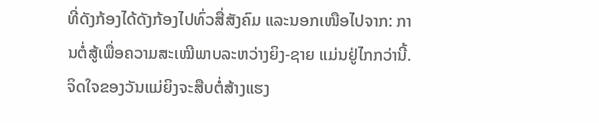ທີ່ດັງກ້ອງໄດ້ດັງກ້ອງໄປທົ່ວສື່ສັງຄົມ ແລະນອກເໜືອໄປຈາກ: ການຕໍ່ສູ້ເພື່ອຄວາມສະເໝີພາບລະຫວ່າງຍິງ-ຊາຍ ແມ່ນຢູ່ໄກກວ່ານີ້. ຈິດໃຈຂອງວັນແມ່ຍິງຈະສືບຕໍ່ສ້າງແຮງ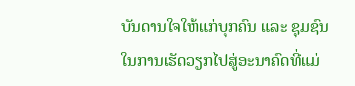ບັນດານໃຈໃຫ້ແກ່ບຸກຄົນ ແລະ ຊຸມຊົນໃນການເຮັດວຽກໄປສູ່ອະນາຄົດທີ່ແມ່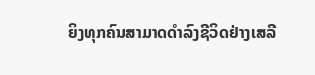ຍິງທຸກຄົນສາມາດດຳລົງຊີວິດຢ່າງເສລີ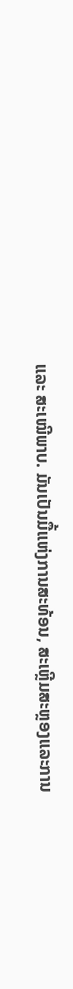ແລະ ສະເໝີພາບ. ມັນເປັນມື້ແຫ່ງການສະທ້ອນ, ສະເຫຼີມສະຫຼອງແລະການ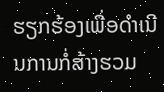ຮຽກຮ້ອງເພື່ອດໍາເນີນການກໍ່ສ້າງຮວມ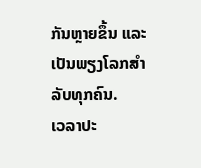ກັນຫຼາຍຂຶ້ນ ແລະເປັນພຽງໂລກສຳລັບທຸກຄົນ.
ເວລາປະ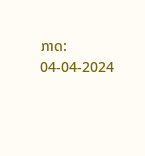ກາດ: 04-04-2024